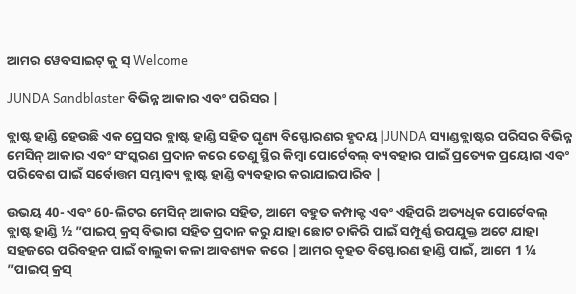ଆମର ୱେବସାଇଟ୍ କୁ ସ୍ Welcome

JUNDA Sandblaster ବିଭିନ୍ନ ଆକାର ଏବଂ ପରିସର |

ବ୍ଲାଷ୍ଟ ହାଣ୍ଡି ହେଉଛି ଏକ ପ୍ରେସର ବ୍ଲାଷ୍ଟ ହାଣ୍ଡି ସହିତ ଘୃଣ୍ୟ ବିସ୍ଫୋରଣର ହୃଦୟ |JUNDA ସ୍ୟାଣ୍ଡବ୍ଲାଷ୍ଟର ପରିସର ବିଭିନ୍ନ ମେସିନ୍ ଆକାର ଏବଂ ସଂସ୍କରଣ ପ୍ରଦାନ କରେ ତେଣୁ ସ୍ଥିର କିମ୍ବା ପୋର୍ଟେବଲ୍ ବ୍ୟବହାର ପାଇଁ ପ୍ରତ୍ୟେକ ପ୍ରୟୋଗ ଏବଂ ପରିବେଶ ପାଇଁ ସର୍ବୋତ୍ତମ ସମ୍ଭାବ୍ୟ ବ୍ଲାଷ୍ଟ ହାଣ୍ଡି ବ୍ୟବହାର କରାଯାଇପାରିବ |

ଉଭୟ 40- ଏବଂ 60-ଲିଟର ମେସିନ୍ ଆକାର ସହିତ, ଆମେ ବହୁତ କମ୍ପାକ୍ଟ ଏବଂ ଏହିପରି ଅତ୍ୟଧିକ ପୋର୍ଟେବଲ୍ ବ୍ଲାଷ୍ଟ ହାଣ୍ଡି ½ ”ପାଇପ୍ କ୍ରସ୍ ବିଭାଗ ସହିତ ପ୍ରଦାନ କରୁ ଯାହା ଛୋଟ ଚାକିରି ପାଇଁ ସମ୍ପୂର୍ଣ୍ଣ ଉପଯୁକ୍ତ ଅଟେ ଯାହା ସହଜରେ ପରିବହନ ପାଇଁ ବାଲୁକା କଳା ଆବଶ୍ୟକ କରେ |ଆମର ବୃହତ ବିସ୍ଫୋରଣ ହାଣ୍ଡି ପାଇଁ, ଆମେ 1 ¼ ”ପାଇପ୍ କ୍ରସ୍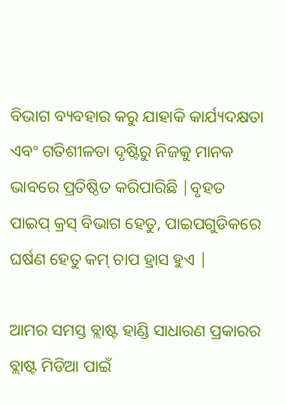ବିଭାଗ ବ୍ୟବହାର କରୁ ଯାହାକି କାର୍ଯ୍ୟଦକ୍ଷତା ଏବଂ ଗତିଶୀଳତା ଦୃଷ୍ଟିରୁ ନିଜକୁ ମାନକ ଭାବରେ ପ୍ରତିଷ୍ଠିତ କରିପାରିଛି |ବୃହତ ପାଇପ୍ କ୍ରସ୍ ବିଭାଗ ହେତୁ, ପାଇପଗୁଡିକରେ ଘର୍ଷଣ ହେତୁ କମ୍ ଚାପ ହ୍ରାସ ହୁଏ |

ଆମର ସମସ୍ତ ବ୍ଲାଷ୍ଟ ହାଣ୍ଡି ସାଧାରଣ ପ୍ରକାରର ବ୍ଲାଷ୍ଟ ମିଡିଆ ପାଇଁ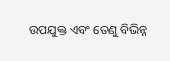ଉପଯୁକ୍ତ ଏବଂ ତେଣୁ ବିଭିନ୍ନ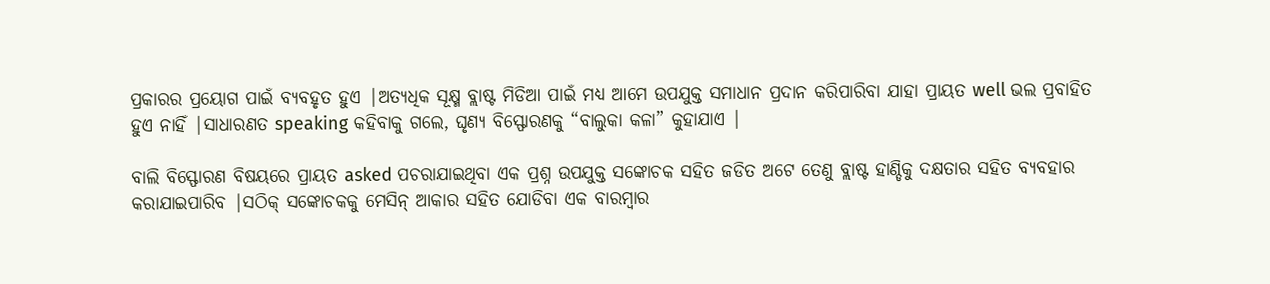ପ୍ରକାରର ପ୍ରୟୋଗ ପାଇଁ ବ୍ୟବହୃତ ହୁଏ |ଅତ୍ୟଧିକ ସୂକ୍ଷ୍ମ ବ୍ଲାଷ୍ଟ ମିଡିଆ ପାଇଁ ମଧ୍ୟ ଆମେ ଉପଯୁକ୍ତ ସମାଧାନ ପ୍ରଦାନ କରିପାରିବା ଯାହା ପ୍ରାୟତ well ଭଲ ପ୍ରବାହିତ ହୁଏ ନାହିଁ |ସାଧାରଣତ speaking କହିବାକୁ ଗଲେ, ଘୃଣ୍ୟ ବିସ୍ଫୋରଣକୁ “ବାଲୁକା କଳା” କୁହାଯାଏ |

ବାଲି ବିସ୍ଫୋରଣ ବିଷୟରେ ପ୍ରାୟତ asked ପଚରାଯାଇଥିବା ଏକ ପ୍ରଶ୍ନ ଉପଯୁକ୍ତ ସଙ୍କୋଚକ ସହିତ ଜଡିତ ଅଟେ ତେଣୁ ବ୍ଲାଷ୍ଟ ହାଣ୍ଡିକୁ ଦକ୍ଷତାର ସହିତ ବ୍ୟବହାର କରାଯାଇପାରିବ |ସଠିକ୍ ସଙ୍କୋଚକକୁ ମେସିନ୍ ଆକାର ସହିତ ଯୋଡିବା ଏକ ବାରମ୍ବାର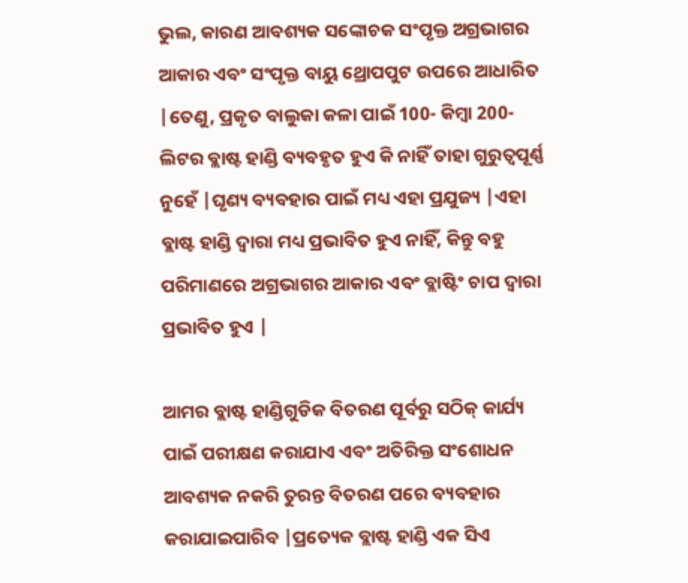ଭୁଲ, କାରଣ ଆବଶ୍ୟକ ସଙ୍କୋଚକ ସଂପୃକ୍ତ ଅଗ୍ରଭାଗର ଆକାର ଏବଂ ସଂପୃକ୍ତ ବାୟୁ ଥ୍ରୋପପୁଟ ଉପରେ ଆଧାରିତ |ତେଣୁ, ପ୍ରକୃତ ବାଲୁକା କଳା ପାଇଁ 100- କିମ୍ବା 200-ଲିଟର ବ୍ଲାଷ୍ଟ ହାଣ୍ଡି ବ୍ୟବହୃତ ହୁଏ କି ନାହିଁ ତାହା ଗୁରୁତ୍ୱପୂର୍ଣ୍ଣ ନୁହେଁ |ଘୃଣ୍ୟ ବ୍ୟବହାର ପାଇଁ ମଧ୍ୟ ଏହା ପ୍ରଯୁଜ୍ୟ |ଏହା ବ୍ଲାଷ୍ଟ ହାଣ୍ଡି ଦ୍ୱାରା ମଧ୍ୟ ପ୍ରଭାବିତ ହୁଏ ନାହିଁ, କିନ୍ତୁ ବହୁ ପରିମାଣରେ ଅଗ୍ରଭାଗର ଆକାର ଏବଂ ବ୍ଲାଷ୍ଟିଂ ଚାପ ଦ୍ୱାରା ପ୍ରଭାବିତ ହୁଏ |

ଆମର ବ୍ଲାଷ୍ଟ ହାଣ୍ଡିଗୁଡିକ ବିତରଣ ପୂର୍ବରୁ ସଠିକ୍ କାର୍ଯ୍ୟ ପାଇଁ ପରୀକ୍ଷଣ କରାଯାଏ ଏବଂ ଅତିରିକ୍ତ ସଂଶୋଧନ ଆବଶ୍ୟକ ନକରି ତୁରନ୍ତ ବିତରଣ ପରେ ବ୍ୟବହାର କରାଯାଇପାରିବ |ପ୍ରତ୍ୟେକ ବ୍ଲାଷ୍ଟ ହାଣ୍ଡି ଏକ ସିଏ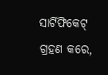ସାର୍ଟିଫିକେଟ୍ ଗ୍ରହଣ କରେ,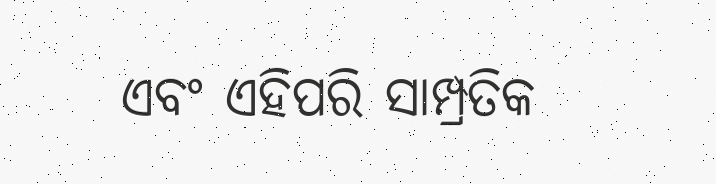ଏବଂ ଏହିପରି ସାମ୍ପ୍ରତିକ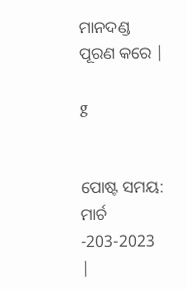ମାନଦଣ୍ଡ ପୂରଣ କରେ |

g


ପୋଷ୍ଟ ସମୟ: ମାର୍ଚ -203-2023 |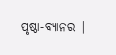ପୃଷ୍ଠା-ବ୍ୟାନର |